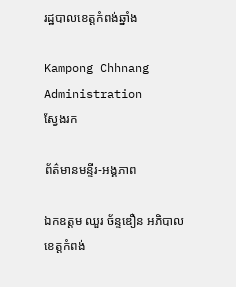រដ្ឋបាលខេត្តកំពង់ឆ្នាំង

Kampong Chhnang Administration
ស្វែងរក

ព័ត៌មានមន្ទីរ-អង្គភាព

ឯកឧត្តម ឈួរ ច័ន្ទឌឿន អភិបាលខេត្តកំពង់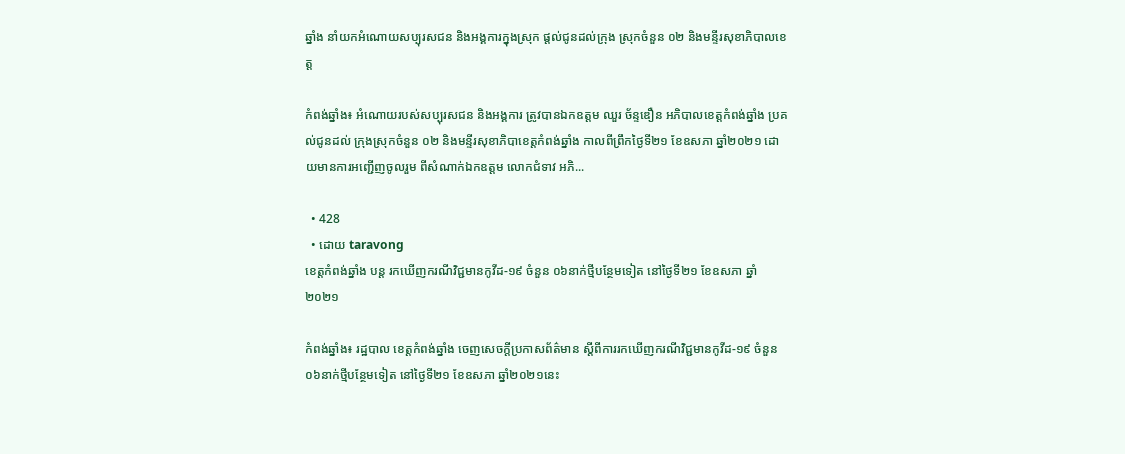ឆ្នាំង នាំយកអំណោយសប្បុរសជន និងអង្គការក្នុងស្រុក ផ្តល់ជូនដល់ក្រុង ស្រុកចំនួន ០២ និងមន្ទីរសុខាភិបាលខេត្ត

កំពង់ឆ្នាំង៖ អំណោយរបស់សប្បុរសជន និងអង្គការ ត្រូវបានឯកឧត្តម ឈួរ ច័ន្ទឌឿន អភិបាលខេត្តកំពង់ឆ្នាំង ប្រគល់ជូនដល់ ក្រុងស្រុកចំនួន ០២ និងមន្ទីរសុខាភិបាខេត្តកំពង់ឆ្នាំង កាលពីព្រឹកថ្ងៃទី២១ ខែឧសភា ឆ្នាំ២០២១ ដោយមានការអញ្ជើញចូលរួម ពីសំណាក់ឯកឧត្តម លោកជំទាវ អភិ...

  • 428
  • ដោយ taravong
ខេត្តកំពង់ឆ្នាំង បន្ដ រកឃើញករណីវិជ្ជមានកូវីដ-១៩ ចំនួន ០៦នាក់ថ្មីបន្ថែមទៀត នៅថ្ងៃទី២១ ខែឧសភា ឆ្នាំ២០២១

កំពង់ឆ្នាំង៖ រដ្ឋបាល ខេត្តកំពង់ឆ្នាំង ចេញសេចក្ដីប្រកាសព័ត៌មាន ស្ដីពីការរកឃើញករណីវិជ្ជមានកូវីដ-១៩ ចំនួន ០៦នាក់ថ្មីបន្ថែមទៀត នៅថ្ងៃទី២១ ខែឧសភា ឆ្នាំ២០២១នេះ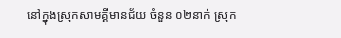នៅក្នុងស្រុកសាមគ្គីមានជ័យ ចំនួន ០២នាក់ ស្រុក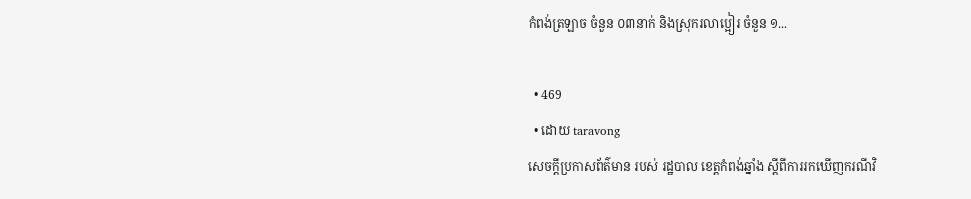កំពង់ត្រឡាច ចំនួន ០៣នាក់ និងស្រុករលាប្អៀរ ចំនួន ១...

  • 469
  • ដោយ taravong
សេចក្ដីប្រកាសព័ត៌មាន របស់ រដ្ឋបាល ខេត្តកំពង់ឆ្នាំង ស្ដីពីការរកឃើញករណីវិ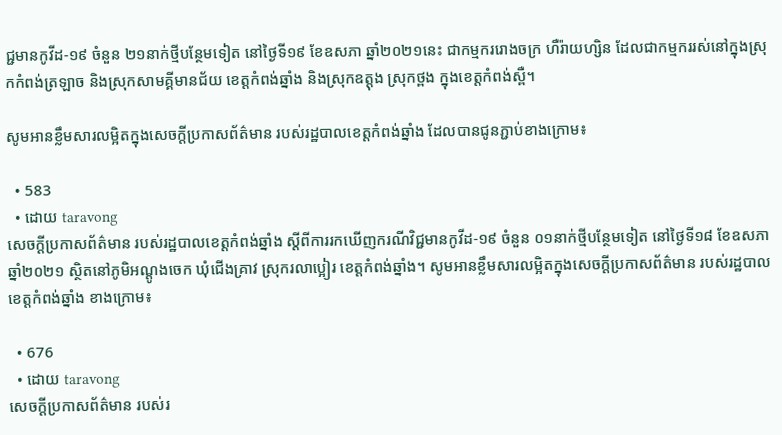ជ្ជមានកូវីដ-១៩ ចំនួន ២១នាក់ថ្មីបន្ថែមទៀត នៅថ្ងៃទី១៩ ខែឧសភា ឆ្នាំ២០២១នេះ ជាកម្មកររោងចក្រ ហឺរ៉ាយហ្សិន ដែលជាកម្មកររស់នៅក្នុងស្រុកកំពង់ត្រឡាច និងស្រុកសាមគ្គីមានជ័យ ខេត្តកំពង់ឆ្នាំង និងស្រុកឧត្តុង ស្រុកថ្ពង ក្នុងខេត្តកំពង់ស្ពឺ។

សូមអានខ្លឹមសារលម្អិតក្នុងសេចក្តីប្រកាសព័ត៌មាន របស់រដ្ឋបាលខេត្តកំពង់ឆ្នាំង ដែលបានជូនភ្ជាប់ខាងក្រោម៖

  • 583
  • ដោយ taravong
សេចក្ដីប្រកាសព័ត៌មាន របស់រដ្ឋបាលខេត្តកំពង់ឆ្នាំង ស្ដីពីការរកឃើញករណីវិជ្ជមានកូវីដ-១៩ ចំនួន ០១នាក់ថ្មីបន្ថែមទៀត នៅថ្ងៃទី១៨ ខែឧសភា ឆ្នាំ២០២១ ស្ថិតនៅភូមិអណ្ដូងចេក ឃុំជើងគ្រាវ ស្រុករលាប្អៀរ ខេត្តកំពង់ឆ្នាំង។ សូមអានខ្លឹមសារលម្អិតក្នុងសេចក្តីប្រកាសព័ត៌មាន របស់រដ្ឋបាលខេត្តកំពង់ឆ្នាំង ខាងក្រោម៖

  • 676
  • ដោយ taravong
សេចក្ដីប្រកាសព័ត៌មាន របស់រ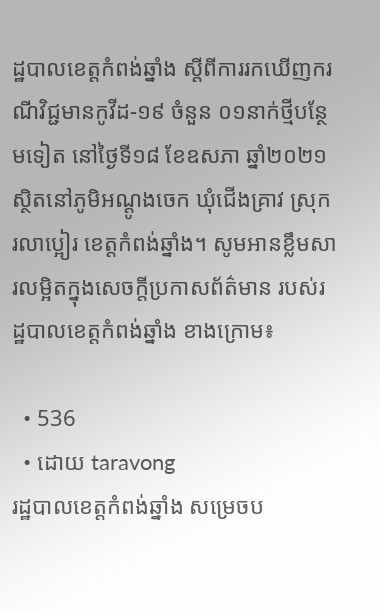ដ្ឋបាលខេត្តកំពង់ឆ្នាំង ស្ដីពីការរកឃើញករណីវិជ្ជមានកូវីដ-១៩ ចំនួន ០១នាក់ថ្មីបន្ថែមទៀត នៅថ្ងៃទី១៨ ខែឧសភា ឆ្នាំ២០២១ ស្ថិតនៅភូមិអណ្ដូងចេក ឃុំជើងគ្រាវ ស្រុករលាប្អៀរ ខេត្តកំពង់ឆ្នាំង។ សូមអានខ្លឹមសារលម្អិតក្នុងសេចក្តីប្រកាសព័ត៌មាន របស់រដ្ឋបាលខេត្តកំពង់ឆ្នាំង ខាងក្រោម៖

  • 536
  • ដោយ taravong
រដ្ឋបាលខេត្តកំពង់ឆ្នាំង សម្រេចប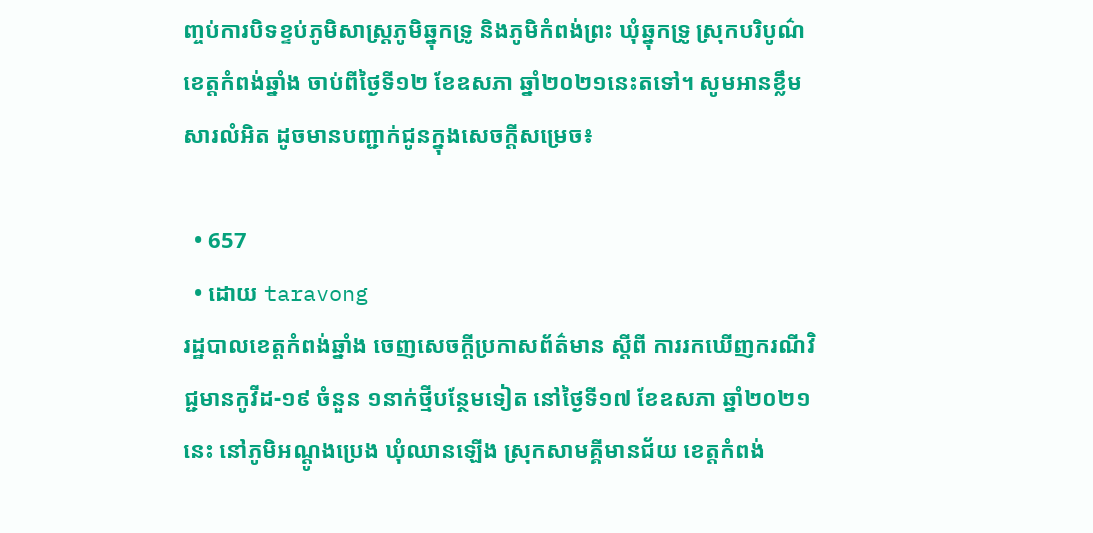ញ្ចប់ការបិទខ្ទប់ភូមិសាស្ត្រភូមិឆ្នុកទ្រូ និងភូមិកំពង់ព្រះ ឃុំឆ្នុកទ្រូ ស្រុកបរិបូណ៌ ខេត្តកំពង់ឆ្នាំង ចាប់ពីថ្ងៃទី១២ ខែឧសភា ឆ្នាំ២០២១នេះតទៅ។ សូមអានខ្លឹមសារលំអិត ដូចមានបញ្ជាក់ជូនក្នុងសេចក្ដីសម្រេច៖

  • 657
  • ដោយ taravong
រដ្ឋបាលខេត្តកំពង់ឆ្នាំង ចេញសេចក្តីប្រកាសព័ត៌មាន ស្តីពី ការរកឃើញករណីវិជ្ជមានកូវីដ-១៩ ចំនួន ១នាក់ថ្មីបន្ថែមទៀត នៅថ្ងៃទី១៧ ខែឧសភា ឆ្នាំ២០២១នេះ នៅភូមិអណ្តូងប្រេង ឃុំឈានឡើង ស្រុកសាមគ្គីមានជ័យ ខេត្តកំពង់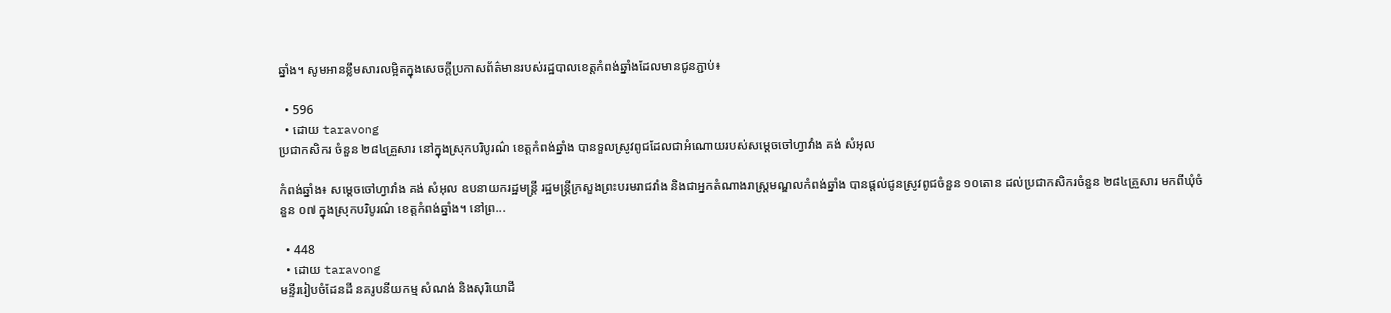ឆ្នាំង។ សូមអានខ្លឹមសារលម្អិតក្នុងសេចក្តីប្រកាសព័ត៌មានរបស់រដ្ឋបាលខេត្តកំពង់ឆ្នាំងដែលមានជូនភ្ជាប់៖

  • 596
  • ដោយ taravong
ប្រជាកសិករ ចំនួន ២៨៤គ្រួសារ នៅក្នុងស្រុកបរិបូរណ៌ ខេត្តកំពង់ឆ្នាំង បានទួលស្រូវពូជដែលជាអំណោយរបស់សម្តេចចៅហ្វាវាំង គង់ សំអុល

កំពង់ឆ្នាំង៖ សម្តេចចៅហ្វាវាំង គង់ សំអុល ឧបនាយករដ្ឋមន្ត្រី រដ្ឋមន្ត្រីក្រសួងព្រះបរមរាជវាំង និងជាអ្នកតំណាងរាស្ត្រមណ្ឌលកំពង់ឆ្នាំង បានផ្តល់ជូនស្រូវពូជចំនួន ១០តោន ដល់ប្រជាកសិករចំនួន ២៨៤គ្រួសារ មកពីឃុំចំនួន ០៧ ក្នុងស្រុកបរិបូរណ៌ ខេត្តកំពង់ឆ្នាំង។ នៅព្រ...

  • 448
  • ដោយ taravong
មន្ទីររៀបចំដែនដី នគរូបនីយកម្ម សំណង់ និងសុរិយោដី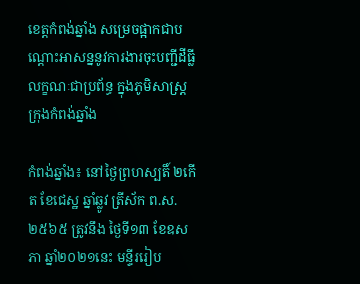ខេត្តកំពង់ឆ្នាំង សម្រេចផ្អាកជាបណ្តោះអាសន្ននូវការងារចុះបញ្ជីដីធ្លីលក្ខណៈជាប្រព័ន្ធ ក្នុងភូមិសាស្រ្តក្រុងកំពង់ឆ្នាំង

កំពង់ឆ្នាំង៖ នៅថ្ងៃព្រហស្បតិ៍ ២កើត ខែជេស្ឋ ឆ្នាំឆ្លូវ ត្រីស័ក ព.ស. ២៥៦៥ ត្រូវនឹង ថ្ងៃទី១៣ ខែឧសភា ឆ្នាំ២០២១នេះ មន្ទីររៀប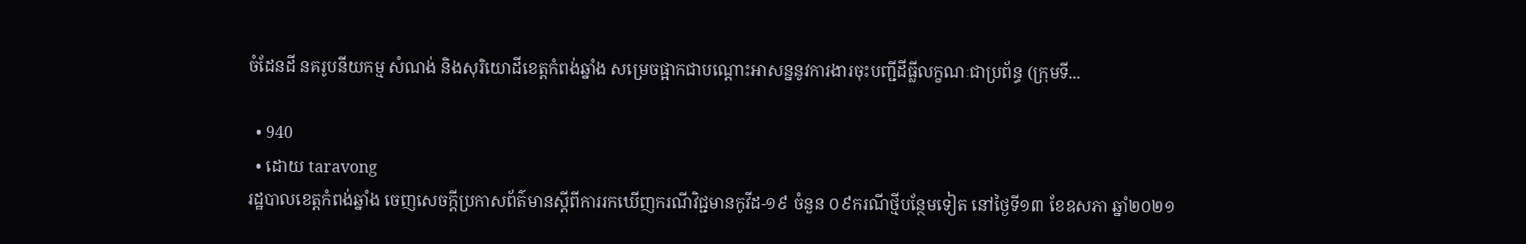ចំដែនដី នគរូបនីយកម្ម សំណង់ និងសុរិយោដីខេត្តកំពង់ឆ្នាំង សម្រេចផ្អាកជាបណ្តោះអាសន្ននូវការងារចុះបញ្ជីដីធ្លីលក្ខណៈជាប្រព័ន្ធ (ក្រុមទី...

  • 940
  • ដោយ taravong
រដ្ឋបាលខេត្តកំពង់ឆ្នាំង ចេញសេចក្ដីប្រកាសព័ត៌មានស្ដីពីការរកឃើញករណីវិជ្ជមានកូវីដ-១៩ ចំនួន ០៩ករណីថ្មីបន្ថែមទៀត នៅថ្ងៃទី១៣ ខែឧសភា ឆ្នាំ២០២១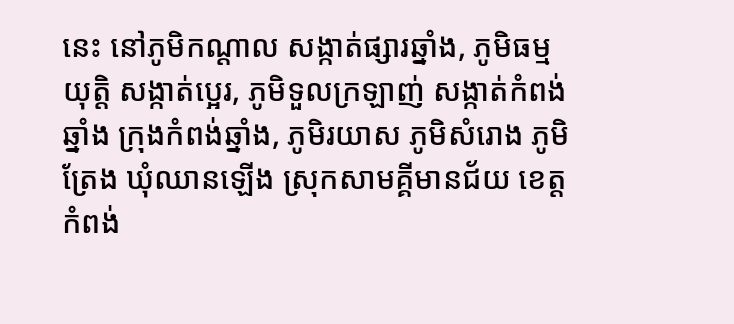នេះ នៅភូមិកណ្តាល សង្កាត់ផ្សារឆ្នាំង, ភូមិធម្មយុត្តិ សង្កាត់ប្អេរ, ភូមិទួលក្រឡាញ់ សង្កាត់កំពង់ឆ្នាំង ក្រុងកំពង់ឆ្នាំង, ភូមិរយាស ភូមិសំរោង ភូមិត្រែង ឃុំឈានឡើង ស្រុកសាមគ្គីមានជ័យ ខេត្តកំពង់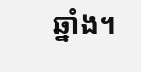ឆ្នាំង។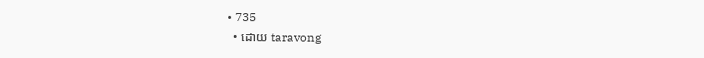• 735
  • ដោយ taravong